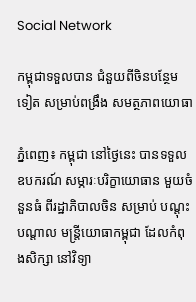Social Network

កម្ពុជាទទួលបាន ជំនួយពីចិនបន្ថែមទៀត សម្រាប់ពង្រឹង សមត្ថភាពយោធា

ភ្នំពេញ៖ កម្ពុជា នៅថ្ងៃនេះ បានទទួលឧបករណ៍ សម្ភារៈបរិក្ខាយោធាន មួយចំនួនធំ ពីរដ្ឋាភិបាលចិន សម្រាប់ បណ្តុះបណ្តាល មន្រ្តីយោធាកម្ពុជា ដែលកំពុងសិក្សា នៅវិទ្យា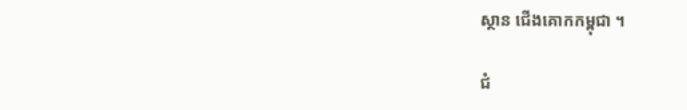ស្ថាន ជើងគោកកម្ពុជា ។

ជំ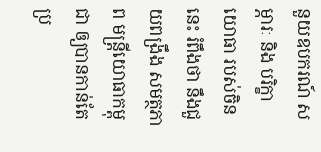នួយឧបករណ៍ សម្ភារៈ និង បរិក្ខាយោធា របស់ចិននេះ រំពឹងថា នឹងជួយពង្រឹង សមត្ថភាព មន្រ្តីយោធាកម្ពុជា ឲ្យបានកាន់តែប្រ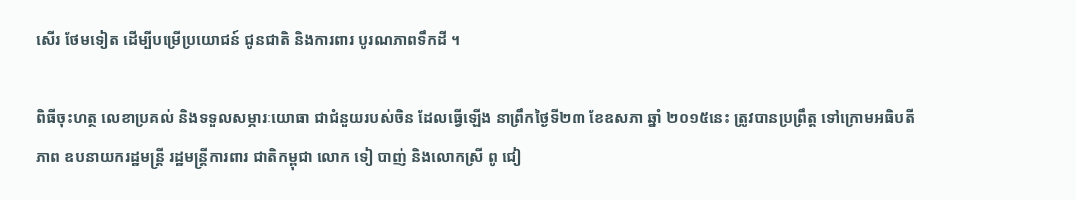សើរ ថែមទៀត ដើម្បីបម្រើប្រយោជន៍ ជូនជាតិ និងការពារ បូរណភាពទឹកដី ។

ពិធីចុះហត្ថ លេខាប្រគល់ និងទទួលសម្ភារៈយោធា ជាជំនួយរបស់ចិន ដែលធ្វើឡើង នាព្រឹកថ្ងៃទី២៣ ខែឧសភា ឆ្នាំ ២០១៥នេះ ត្រូវបានប្រព្រឹត្ត ទៅក្រោមអធិបតីភាព ឧបនាយករដ្ឋមន្រ្តី រដ្ឋមន្រ្តីការពារ ជាតិកម្ពុជា លោក ទៀ បាញ់ និងលោកស្រី ពូ ជៀ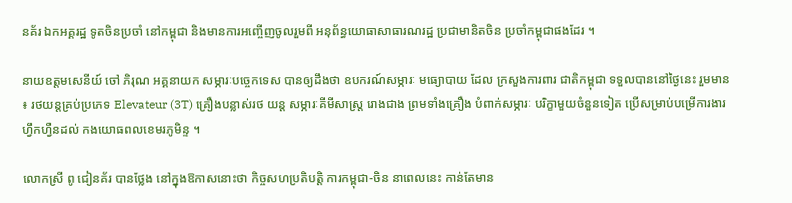នគ័រ ឯកអគ្គរដ្ឋ ទូតចិនប្រចាំ នៅកម្ពុជា និងមានការអញ្ចើញចូលរួមពី អនុព័ន្ធយោធាសាធារណរដ្ឋ ប្រជាមានិតចិន ប្រចាំកម្ពុជាផងដែរ ។

នាយឧត្តមសេនីយ៍ ចៅ ភិរុណ អគ្គនាយក សម្ភារៈបច្ចេកទេស បានឲ្យដឹងថា ឧបករណ៍សម្ភារៈ មធ្យោបាយ ដែល ក្រសួងការពារ ជាតិកម្ពុជា ទទួលបាននៅថ្ងៃនេះ រួមមាន ៖ រថយន្តគ្រប់ប្រភេទ Elevateur (3T) គ្រឿងបន្លាស់រថ យន្ត សម្ភារៈគីមីសាស្រ្ត រោងជាង ព្រមទាំងគ្រឿង បំពាក់សម្ភារៈ បរិក្ខាមួយចំនួនទៀត ប្រើសម្រាប់បម្រើការងារ ហ្វឹកហ្វឺនដល់ កងយោធពលខេមរភូមិន្ទ ។

លោកស្រី ពូ ជៀនគ័រ បានថ្លែង នៅក្នុងឱកាសនោះថា កិច្ចសហប្រតិបត្តិ ការកម្ពុជា-ចិន នាពេលនេះ កាន់តែមាន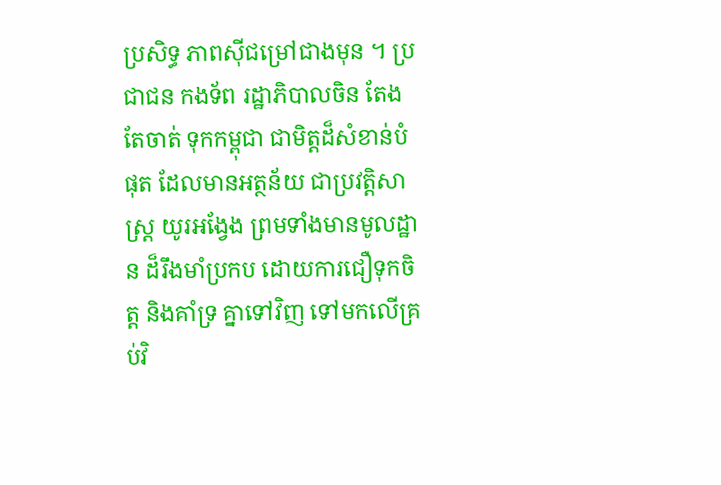ប្រសិទ្ធ ភាពស៊ីជម្រៅជាងមុន ។ ប្រជាជន កងទ័ព រដ្ឋាភិបាលចិន តែងតែចាត់ ទុកកម្ពុជា ជាមិត្តដ៏សំខាន់បំផុត ដែលមានអត្ថន័យ ជាប្រវត្តិសាស្រ្ត យូរអង្វែង ព្រមទាំងមានមូលដ្ឋាន ដ៏រឹងមាំប្រកប ដោយការជឿទុកចិត្ត និងគាំទ្រ គ្នាទៅវិញ ទៅមកលើគ្រប់វិ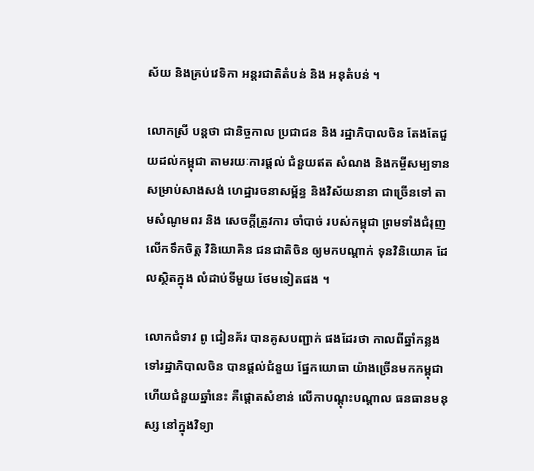ស័យ និងគ្រប់វេទិកា អន្តរជាតិតំបន់ និង អនុតំបន់ ។

លោកស្រី បន្តថា ជានិច្ចកាល ប្រជាជន និង រដ្ឋាភិបាលចិន តែងតែជួយដល់កម្ពុជា តាមរយៈការផ្តល់ ជំនួយឥត សំណង និងកម្ចីសម្បទាន សម្រាប់សាងសង់ ហេដ្ឋារចនាសម្ព័ន្ធ និងវិស័យនានា ជាច្រើនទៅ តាមសំណូមពរ និង សេចក្តីត្រូវការ ចាំបាច់ របស់កម្ពុជា ព្រមទាំងជំរុញ លើកទឹកចិត្ត វិនិយោគិន ជនជាតិចិន ឲ្យមកបណ្តាក់ ទុនវិនិយោគ ដែលស្ថិតក្នុង លំដាប់ទីមួយ ថែមទៀតផង ។

លោកជំទាវ ពូ ជៀនគ័រ បានគូសបញ្ជាក់ ផងដែរថា កាលពីឆ្នាំកន្លង ទៅរដ្ឋាភិបាលចិន បានផ្តល់ជំនួយ ផ្នែកយោធា យ៉ាងច្រើនមកកម្ពុជា ហើយជំនួយឆ្នាំនេះ គឺផ្តោតសំខាន់ លើកាបណ្តុះបណ្តាល ធនធានមនុស្ស នៅក្នុងវិទ្យា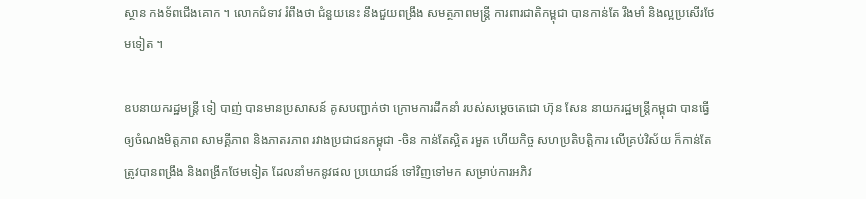ស្ថាន កងទ័ពជើងគោក ។ លោកជំទាវ រំពឹងថា ជំនួយនេះ នឹងជួយពង្រឹង សមត្ថភាពមន្រ្តី ការពារជាតិកម្ពុជា បានកាន់តែ រឹងមាំ និងល្អប្រសើរថែមទៀត ។

ឧបនាយករដ្ឋមន្រ្តី ទៀ បាញ់ បានមានប្រសាសន៍ គូសបញ្ជាក់ថា ក្រោមការដឹកនាំ របស់សម្តេចតេជោ ហ៊ុន សែន នាយករដ្ឋមន្រ្តីកម្ពុជា បានធ្វើឲ្យចំណងមិត្តភាព សាមគ្គីភាព និងភាតរភាព រវាងប្រជាជនកម្ពុជា -ចិន កាន់តែស្អិត រមួត ហើយកិច្ច សហប្រតិបត្តិការ លើគ្រប់វិស័យ ក៏កាន់តែត្រូវបានពង្រឹង និងពង្រីកថែមទៀត ដែលនាំមកនូវផល ប្រយោជន៍ ទៅវិញទៅមក សម្រាប់ការអភិវ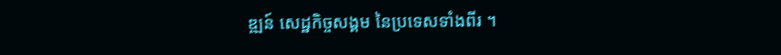ឌ្ឍន៍ សេដ្ឋកិច្ចសង្គម នៃប្រទេសទាំងពីរ ។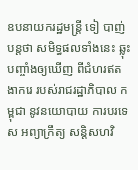ឧបនាយករដ្ឋមន្រ្តី ទៀ បាញ់ បន្តថា សមិទ្ធផលទាំងនេះ ឆ្លុះបញ្ចាំងឲ្យឃើញ ពីជំហរឥតងាករេ របស់រាជរដ្ឋាភិបាល កម្ពុជា នូវនយោបាយ ការបរទេស អព្យាក្រឹត្យ សន្តិសហវិ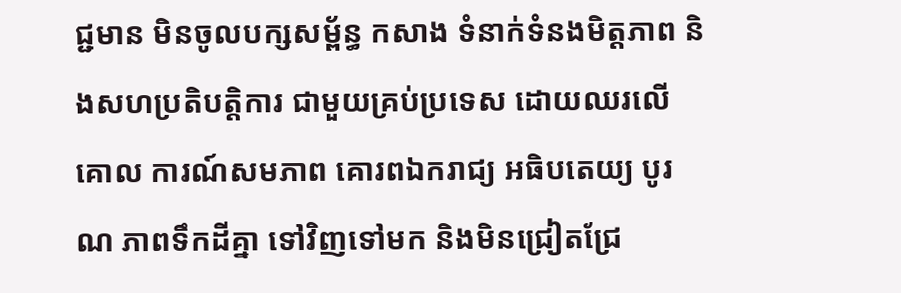ជ្ជមាន មិនចូលបក្សសម្ព័ន្ធ កសាង ទំនាក់ទំនងមិត្តភាព និងសហប្រតិបត្តិការ ជាមួយគ្រប់ប្រទេស ដោយឈរលើគោល ការណ៍សមភាព គោរពឯករាជ្យ អធិបតេយ្យ បូរណ ភាពទឹកដីគ្នា ទៅវិញទៅមក និងមិនជ្រៀតជ្រែ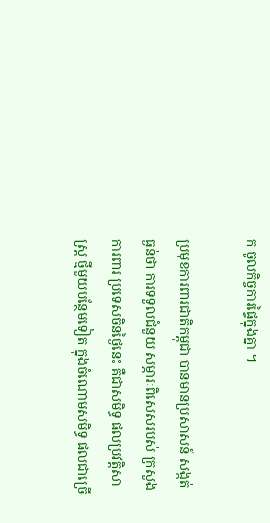ក ចូលកិច្ចការផ្ទៃក្នុងគ្នា ។

ប្រមុខការពារជាតិកម្ពុជា បានមានប្រសាសន៍ សង្កត់ធ្ងន់ថា ការទទួលជំនួយ សម្ភារៈពិសេសរបស់ ក្រសួងការពារ ប្រទេសចិនថ្ងៃនេះ គឺជាសមិទ្ធ ផលប្រវត្តិសាស្រ្ត ថ្មីមួយបន្ថែមទៀត ក្នុងចំណោមសមិទ្ធ ផលជាច្រើ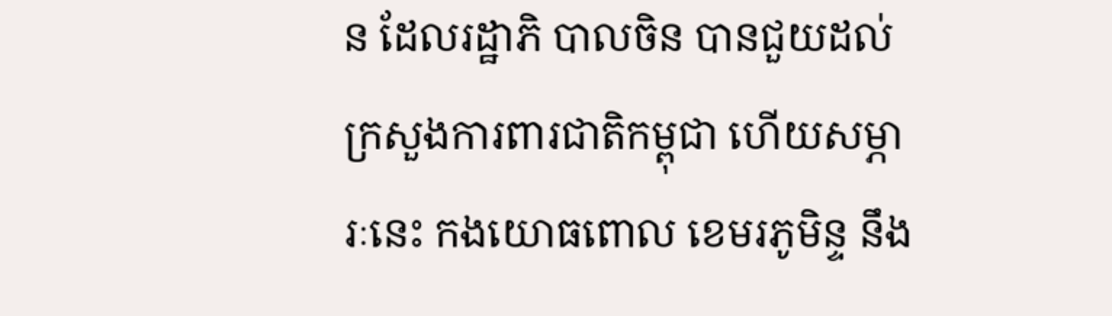ន ដែលរដ្ឋាភិ បាលចិន បានជួយដល់ ក្រសួងការពារជាតិកម្ពុជា ហើយសម្ភារៈនេះ កងយោធពោល ខេមរភូមិន្ទ នឹង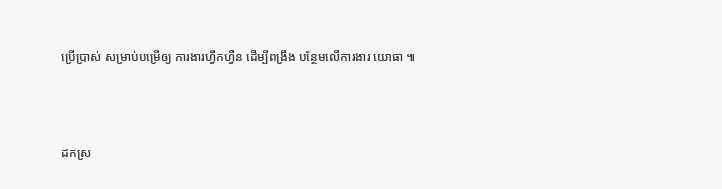ប្រើប្រាស់ សម្រាប់បម្រើឲ្យ ការងារហ្វឹកហ្វឺន ដើម្បីពង្រឹង បន្ថែមលើការងារ យោធា ៕



ដកស្រ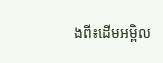ងពី៖ដើមអម្ពិល